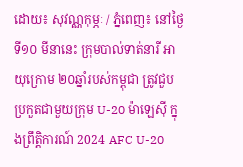ដោយ៖ សុវណ្ណកុម្ភៈ / ភ្នំពេញ៖ នៅថ្ងៃទី១០ មីនានេះ ក្រុមបាល់ទាត់នារី អាយុក្រោម ២០ឆ្នាំរបស់កម្ពុជា ត្រូវជួបប្រកួតជាមួយក្រុម U-20 ម៉ាឡេស៊ី ក្នុងព្រឹត្តិការណ៍ 2024 AFC U-20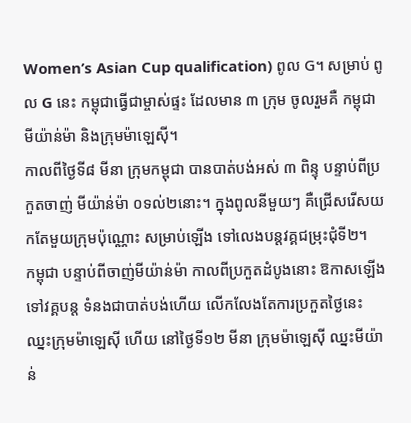Women’s Asian Cup qualification) ពូល G។ សម្រាប់ ពូល G នេះ កម្ពុជាធ្វើជាម្ចាស់ផ្ទះ ដែលមាន ៣ ក្រុម ចូលរួមគឺ កម្ពុជា មីយ៉ាន់ម៉ា និងក្រុមម៉ាឡេស៊ី។
កាលពីថ្ងៃទី៨ មីនា ក្រុមកម្ពុជា បានបាត់បង់អស់ ៣ ពិន្ទុ បន្ទាប់ពីប្រកួតចាញ់ មីយ៉ាន់ម៉ា ០ទល់២នោះ។ ក្នុងពូលនីមួយៗ គឺជ្រើសរើសយកតែមួយក្រុមប៉ុណ្ណោះ សម្រាប់ឡើង ទៅលេងបន្តវគ្គជម្រុះជុំទី២។
កម្ពុជា បន្ទាប់ពីចាញ់មីយ៉ាន់ម៉ា កាលពីប្រកួតដំបូងនោះ ឱកាសឡើងទៅវគ្គបន្ត ទំនងជាបាត់បង់ហើយ លើកលែងតែការប្រកួតថ្ងៃនេះ ឈ្នះក្រុមម៉ាឡេស៊ី ហើយ នៅថ្ងៃទី១២ មីនា ក្រុមម៉ាឡេស៊ី ឈ្នះមីយ៉ាន់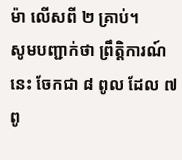ម៉ា លើសពី ២ គ្រាប់។
សូមបញ្ជាក់ថា ព្រឹត្តិការណ៍នេះ ចែកជា ៨ ពូល ដែល ៧ ពូ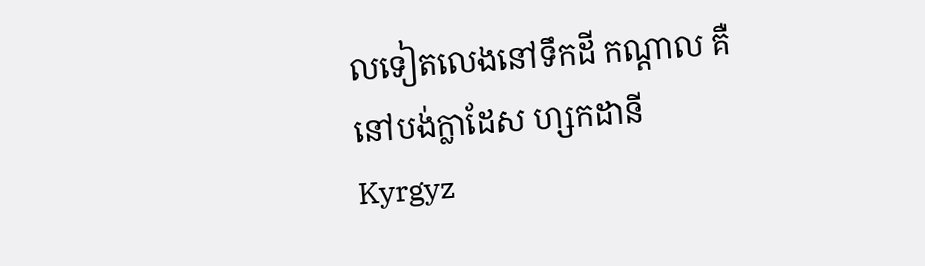លទៀតលេងនៅទឹកដី កណ្ដាល គឺនៅបង់ក្លាដែស ហ្សកដានី Kyrgyz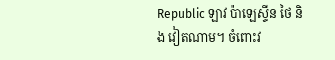Republic ឡាវ ប៉ាឡេស្ទីន ថៃ និង វៀតណាម។ ចំពោះវ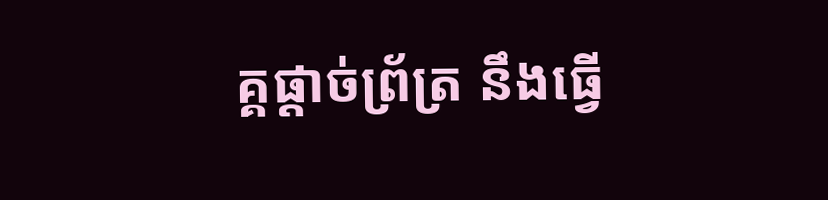គ្គផ្ដាច់ព្រ័ត្រ នឹងធ្វើ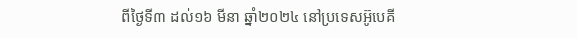ពីថ្ងៃទី៣ ដល់១៦ មីនា ឆ្នាំ២០២៤ នៅប្រទេសអ៊ូបេគី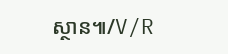ស្ថាន៕/V/R